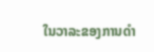ໃນວາລະຂອງການດຳ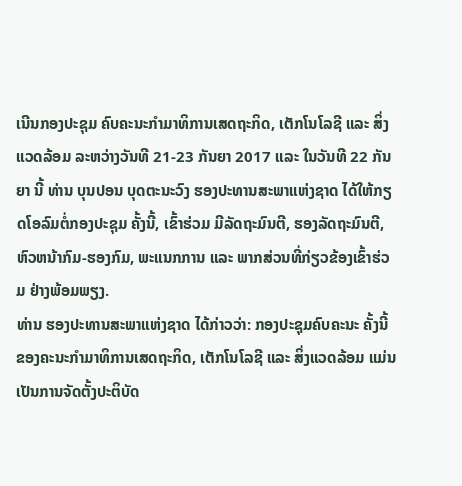ເນີນກອງປະຊຸມ ຄົບຄະນະກຳມາທິການເສດຖະກິດ, ເຕັກໂນໂລຊີ ແລະ ສິ່ງແວດລ້ອມ ລະຫວ່າງວັນທີ 21-23 ກັນຍາ 2017 ແລະ ໃນວັນທີ 22 ກັນຍາ ນີ້ ທ່ານ ບຸນປອນ ບຸດຕະນະວົງ ຮອງປະທານສະພາແຫ່ງຊາດ ໄດ້ໃຫ້ກຽດໂອລົມຕໍ່ກອງປະຊຸມ ຄັ້ງນີ້, ເຂົ້າຮ່ວມ ມີລັດຖະມົນຕີ, ຮອງລັດຖະມົນຕີ, ຫົວຫນ້າກົມ-ຮອງກົມ, ພະແນກການ ແລະ ພາກສ່ວນທີ່ກ່ຽວຂ້ອງເຂົ້າຮ່ວມ ຢ່າງພ້ອມພຽງ.
ທ່ານ ຮອງປະທານສະພາແຫ່ງຊາດ ໄດ້ກ່າວວ່າ: ກອງປະຊຸມຄົບຄະນະ ຄັ້ງນີ້ ຂອງຄະນະກຳມາທິການເສດຖະກິດ, ເຕັກໂນໂລຊີ ແລະ ສິ່ງແວດລ້ອມ ແມ່ນເປັນການຈັດຕັ້ງປະຕິບັດ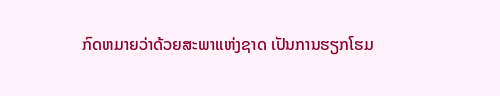ກົດຫມາຍວ່າດ້ວຍສະພາແຫ່ງຊາດ ເປັນການຮຽກໂຮມ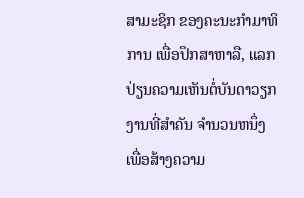ສາມະຊິກ ຂອງຄະນະກຳມາທິການ ເພື່ອປຶກສາຫາລື, ແລກປ່ຽນຄວາມເຫັນຕໍ່ບັນດາວຽກງານທີ່ສຳຄັນ ຈຳນວນຫນຶ່ງ ເພື່ອສ້າງຄວາມ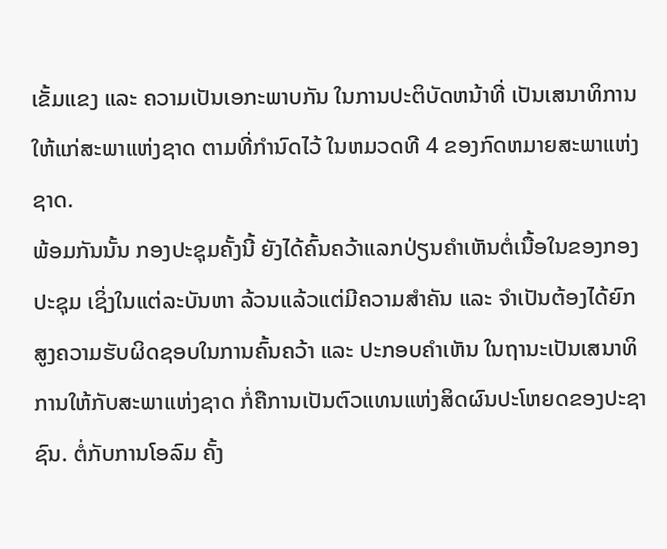ເຂັ້ມແຂງ ແລະ ຄວາມເປັນເອກະພາບກັນ ໃນການປະຕິບັດຫນ້າທີ່ ເປັນເສນາທິການໃຫ້ແກ່ສະພາແຫ່ງຊາດ ຕາມທີ່ກຳນົດໄວ້ ໃນຫມວດທີ 4 ຂອງກົດຫມາຍສະພາແຫ່ງຊາດ.
ພ້ອມກັນນັ້ນ ກອງປະຊຸມຄັ້ງນີ້ ຍັງໄດ້ຄົ້ນຄວ້າແລກປ່ຽນຄຳເຫັນຕໍ່ເນື້ອໃນຂອງກອງປະຊຸມ ເຊິ່ງໃນແຕ່ລະບັນຫາ ລ້ວນແລ້ວແຕ່ມີຄວາມສຳຄັນ ແລະ ຈຳເປັນຕ້ອງໄດ້ຍົກສູງຄວາມຮັບຜິດຊອບໃນການຄົ້ນຄວ້າ ແລະ ປະກອບຄຳເຫັນ ໃນຖານະເປັນເສນາທິການໃຫ້ກັບສະພາແຫ່ງຊາດ ກໍ່ຄືການເປັນຕົວແທນແຫ່ງສິດຜົນປະໂຫຍດຂອງປະຊາຊົນ. ຕໍ່ກັບການໂອລົມ ຄັ້ງ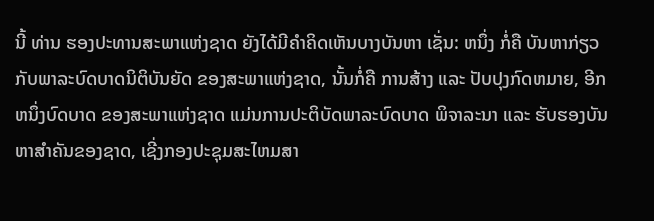ນີ້ ທ່ານ ຮອງປະທານສະພາແຫ່ງຊາດ ຍັງໄດ້ມີຄຳຄິດເຫັນບາງບັນຫາ ເຊັ່ນ: ຫນຶ່ງ ກໍ່ຄື ບັນຫາກ່ຽວກັບພາລະບົດບາດນິຕິບັນຍັດ ຂອງສະພາແຫ່ງຊາດ, ນັ້ນກໍ່ຄື ການສ້າງ ແລະ ປັບປຸງກົດຫມາຍ, ອີກຫນຶ່ງບົດບາດ ຂອງສະພາແຫ່ງຊາດ ແມ່ນການປະຕິບັດພາລະບົດບາດ ພິຈາລະນາ ແລະ ຮັບຮອງບັນຫາສຳຄັນຂອງຊາດ, ເຊີ່ງກອງປະຊຸມສະໄຫມສາ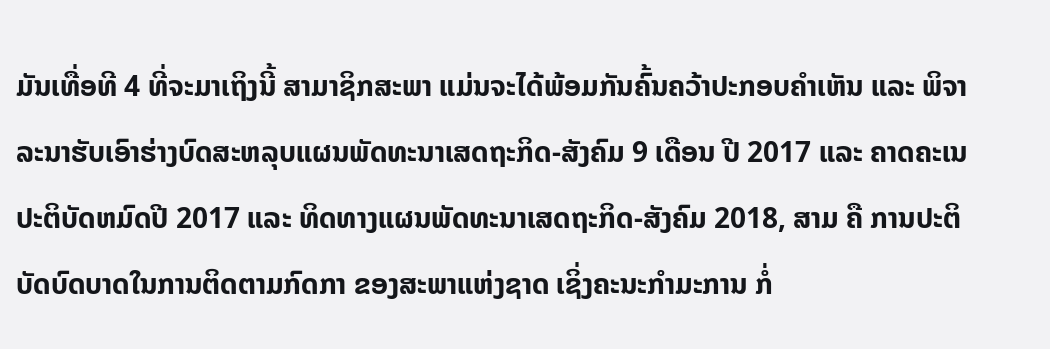ມັນເທື່ອທີ 4 ທີ່ຈະມາເຖິງນີ້ ສາມາຊິກສະພາ ແມ່ນຈະໄດ້ພ້ອມກັນຄົ້ນຄວ້າປະກອບຄຳເຫັນ ແລະ ພິຈາລະນາຮັບເອົາຮ່າງບົດສະຫລຸບແຜນພັດທະນາເສດຖະກິດ-ສັງຄົມ 9 ເດືອນ ປີ 2017 ແລະ ຄາດຄະເນປະຕິບັດຫມົດປີ 2017 ແລະ ທິດທາງແຜນພັດທະນາເສດຖະກິດ-ສັງຄົມ 2018, ສາມ ຄື ການປະຕິບັດບົດບາດໃນການຕິດຕາມກົດກາ ຂອງສະພາແຫ່ງຊາດ ເຊິ່ງຄະນະກຳມະການ ກໍ່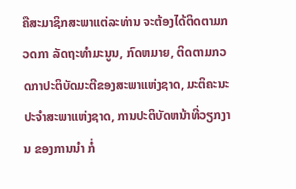ຄືສະມາຊິກສະພາແຕ່ລະທ່ານ ຈະຕ້ອງໄດ້ຕິດຕາມກວດກາ ລັດຖະທຳມະນູນ, ກົດຫມາຍ, ຕິດຕາມກວດກາປະຕິບັດມະຕີຂອງສະພາແຫ່ງຊາດ, ມະຕິຄະນະປະຈຳສະພາແຫ່ງຊາດ, ການປະຕິບັດຫນ້າທີ່ວຽກງານ ຂອງການນຳ ກໍ່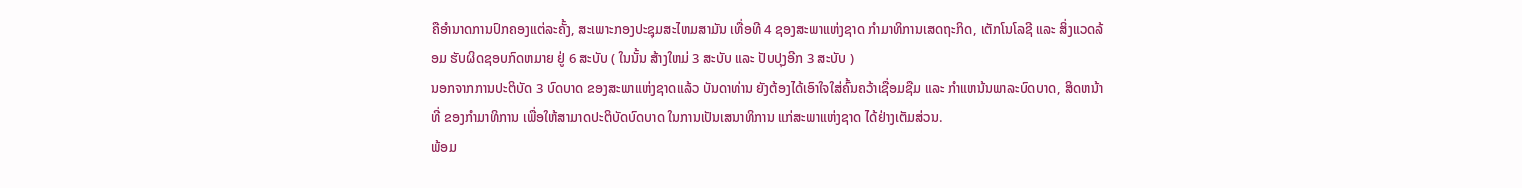ຄືອຳນາດການປົກຄອງແຕ່ລະຄັ້ງ, ສະເພາະກອງປະຊຸມສະໄຫມສາມັນ ເທື່ອທີ 4 ຊອງສະພາແຫ່ງຊາດ ກຳມາທິການເສດຖະກິດ, ເຕັກໂນໂລຊີ ແລະ ສິ່ງແວດລ້ອມ ຮັບຜິດຊອບກົດຫມາຍ ຢູ່ 6 ສະບັບ ( ໃນນັ້ນ ສ້າງໃຫມ່ 3 ສະບັບ ແລະ ປັບປຸງອີກ 3 ສະບັບ )
ນອກຈາກການປະຕິບັດ 3 ບົດບາດ ຂອງສະພາແຫ່ງຊາດແລ້ວ ບັນດາທ່ານ ຍັງຕ້ອງໄດ້ເອົາໃຈໃສ່ຄົ້ນຄວ້າເຊື່ອມຊືມ ແລະ ກຳແຫນ້ນພາລະບົດບາດ, ສິດຫນ້າທີ່ ຂອງກຳມາທິການ ເພື່ອໃຫ້ສາມາດປະຕິບັດບົດບາດ ໃນການເປັນເສນາທິການ ແກ່ສະພາແຫ່ງຊາດ ໄດ້ຢ່າງເຕັມສ່ວນ.
ພ້ອມ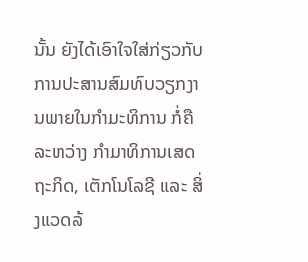ນັ້ນ ຍັງໄດ້ເອົາໃຈໃສ່ກ່ຽວກັບການປະສານສົມທົບວຽກງານພາຍໃນກຳມະທິການ ກໍ່ຄື ລະຫວ່າງ ກຳມາທິການເສດຖະກິດ, ເຕັກໂນໂລຊີ ແລະ ສິ່ງແວດລ້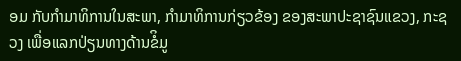ອມ ກັບກຳມາທິການໃນສະພາ, ກຳມາທິການກ່ຽວຂ້ອງ ຂອງສະພາປະຊາຊົນແຂວງ, ກະຊວງ ເພື່ອແລກປ່ຽນທາງດ້ານຂໍິມູ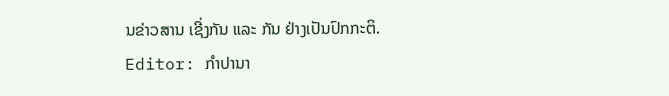ນຂ່າວສານ ເຊີ່ງກັນ ແລະ ກັນ ຢ່າງເປັນປົກກະຕິ.
Editor: ກຳປານາ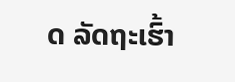ດ ລັດຖະເຮົ້າ